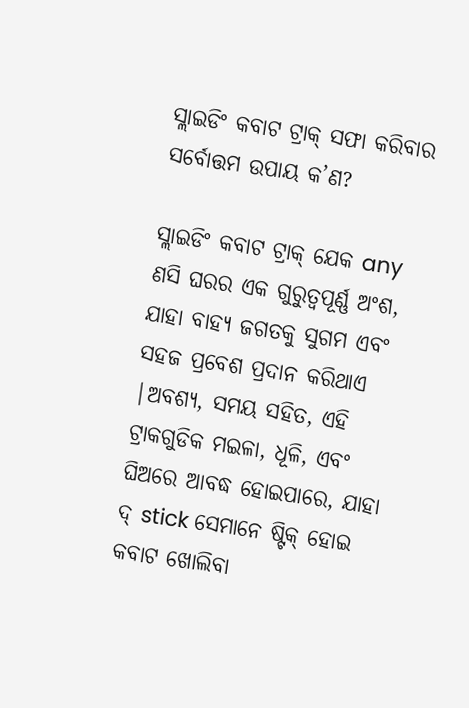ସ୍ଲାଇଡିଂ କବାଟ ଟ୍ରାକ୍ ସଫା କରିବାର ସର୍ବୋତ୍ତମ ଉପାୟ କ’ଣ?

ସ୍ଲାଇଡିଂ କବାଟ ଟ୍ରାକ୍ ଯେକ any ଣସି ଘରର ଏକ ଗୁରୁତ୍ୱପୂର୍ଣ୍ଣ ଅଂଶ, ଯାହା ବାହ୍ୟ ଜଗତକୁ ସୁଗମ ଏବଂ ସହଜ ପ୍ରବେଶ ପ୍ରଦାନ କରିଥାଏ |ଅବଶ୍ୟ, ସମୟ ସହିତ, ଏହି ଟ୍ରାକଗୁଡିକ ମଇଳା, ଧୂଳି, ଏବଂ ଘିଅରେ ଆବଦ୍ଧ ହୋଇପାରେ, ଯାହା ଦ୍ stick ସେମାନେ ଷ୍ଟିକ୍ ହୋଇ କବାଟ ଖୋଲିବା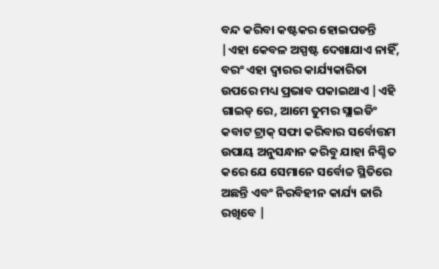ବନ୍ଦ କରିବା କଷ୍ଟକର ହୋଇପଡନ୍ତି |ଏହା କେବଳ ଅସ୍ପଷ୍ଟ ଦେଖାଯାଏ ନାହିଁ, ବରଂ ଏହା ଦ୍ୱାରର କାର୍ଯ୍ୟକାରିତା ଉପରେ ମଧ୍ୟ ପ୍ରଭାବ ପକାଇଥାଏ |ଏହି ଗାଇଡ୍ ରେ, ଆମେ ତୁମର ସ୍ଲାଇଡିଂ କବାଟ ଟ୍ରାକ୍ ସଫା କରିବାର ସର୍ବୋତ୍ତମ ଉପାୟ ଅନୁସନ୍ଧାନ କରିବୁ ଯାହା ନିଶ୍ଚିତ କରେ ଯେ ସେମାନେ ସର୍ବୋଚ୍ଚ ସ୍ଥିତିରେ ଅଛନ୍ତି ଏବଂ ନିରବିହୀନ କାର୍ଯ୍ୟ ଜାରି ରଖିବେ |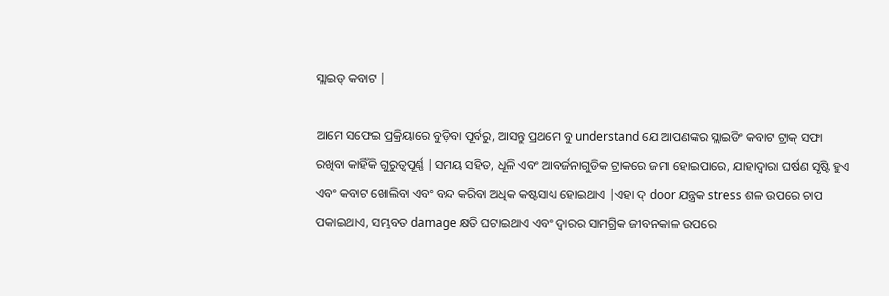ସ୍ଲାଇଡ୍ କବାଟ |

ଆମେ ସଫେଇ ପ୍ରକ୍ରିୟାରେ ବୁଡ଼ିବା ପୂର୍ବରୁ, ଆସନ୍ତୁ ପ୍ରଥମେ ବୁ understand ଯେ ଆପଣଙ୍କର ସ୍ଲାଇଡିଂ କବାଟ ଟ୍ରାକ୍ ସଫା ରଖିବା କାହିଁକି ଗୁରୁତ୍ୱପୂର୍ଣ୍ଣ |ସମୟ ସହିତ, ଧୂଳି ଏବଂ ଆବର୍ଜନାଗୁଡିକ ଟ୍ରାକରେ ଜମା ହୋଇପାରେ, ଯାହାଦ୍ୱାରା ଘର୍ଷଣ ସୃଷ୍ଟି ହୁଏ ଏବଂ କବାଟ ଖୋଲିବା ଏବଂ ବନ୍ଦ କରିବା ଅଧିକ କଷ୍ଟସାଧ୍ୟ ହୋଇଥାଏ |ଏହା ଦ୍ door ଯନ୍ତ୍ରକ stress ଶଳ ଉପରେ ଚାପ ପକାଇଥାଏ, ସମ୍ଭବତ damage କ୍ଷତି ଘଟାଇଥାଏ ଏବଂ ଦ୍ୱାରର ସାମଗ୍ରିକ ଜୀବନକାଳ ଉପରେ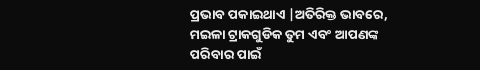ପ୍ରଭାବ ପକାଇଥାଏ |ଅତିରିକ୍ତ ଭାବରେ, ମଇଳା ଟ୍ରାକଗୁଡିକ ତୁମ ଏବଂ ଆପଣଙ୍କ ପରିବାର ପାଇଁ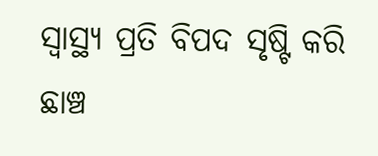ସ୍ୱାସ୍ଥ୍ୟ ପ୍ରତି ବିପଦ ସୃଷ୍ଟି କରି ଛାଞ୍ଚ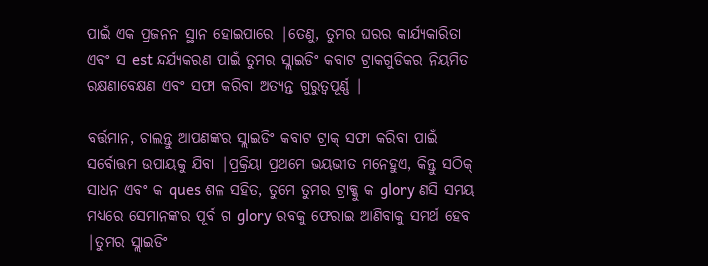ପାଇଁ ଏକ ପ୍ରଜନନ ସ୍ଥାନ ହୋଇପାରେ |ତେଣୁ, ତୁମର ଘରର କାର୍ଯ୍ୟକାରିତା ଏବଂ ସ est ନ୍ଦର୍ଯ୍ୟକରଣ ପାଇଁ ତୁମର ସ୍ଲାଇଡିଂ କବାଟ ଟ୍ରାକଗୁଡିକର ନିୟମିତ ରକ୍ଷଣାବେକ୍ଷଣ ଏବଂ ସଫା କରିବା ଅତ୍ୟନ୍ତ ଗୁରୁତ୍ୱପୂର୍ଣ୍ଣ |

ବର୍ତ୍ତମାନ, ଚାଲନ୍ତୁ ଆପଣଙ୍କର ସ୍ଲାଇଡିଂ କବାଟ ଟ୍ରାକ୍ ସଫା କରିବା ପାଇଁ ସର୍ବୋତ୍ତମ ଉପାୟକୁ ଯିବା |ପ୍ରକ୍ରିୟା ପ୍ରଥମେ ଭୟଭୀତ ମନେହୁଏ, କିନ୍ତୁ ସଠିକ୍ ସାଧନ ଏବଂ କ ques ଶଳ ସହିତ, ତୁମେ ତୁମର ଟ୍ରାକ୍କୁ କ glory ଣସି ସମୟ ମଧ୍ୟରେ ସେମାନଙ୍କର ପୂର୍ବ ଗ glory ରବକୁ ଫେରାଇ ଆଣିବାକୁ ସମର୍ଥ ହେବ |ତୁମର ସ୍ଲାଇଡିଂ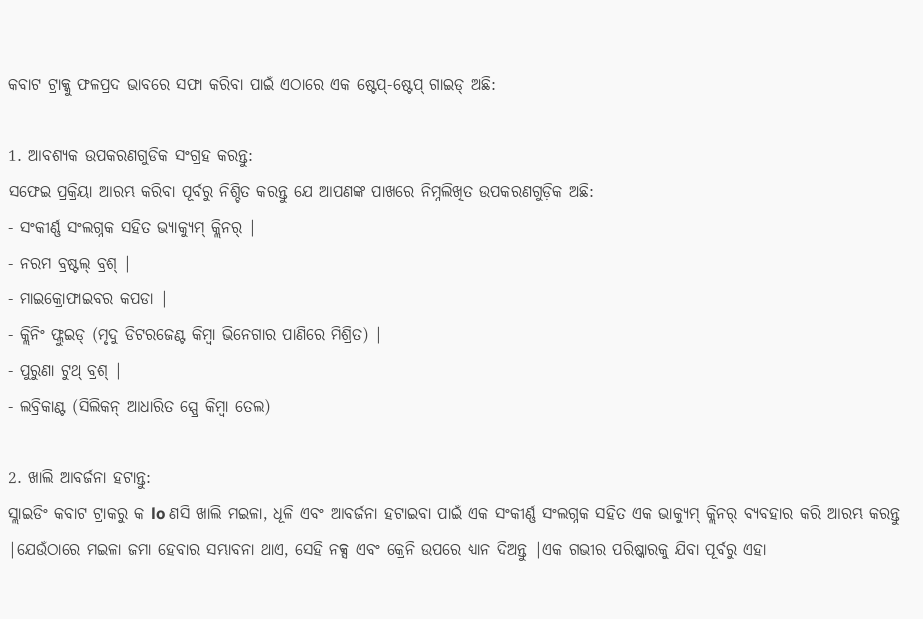କବାଟ ଟ୍ରାକ୍କୁ ଫଳପ୍ରଦ ଭାବରେ ସଫା କରିବା ପାଇଁ ଏଠାରେ ଏକ ଷ୍ଟେପ୍-ଷ୍ଟେପ୍ ଗାଇଡ୍ ଅଛି:

1. ଆବଶ୍ୟକ ଉପକରଣଗୁଡିକ ସଂଗ୍ରହ କରନ୍ତୁ:
ସଫେଇ ପ୍ରକ୍ରିୟା ଆରମ୍ଭ କରିବା ପୂର୍ବରୁ ନିଶ୍ଚିତ କରନ୍ତୁ ଯେ ଆପଣଙ୍କ ପାଖରେ ନିମ୍ନଲିଖିତ ଉପକରଣଗୁଡ଼ିକ ଅଛି:
- ସଂକୀର୍ଣ୍ଣ ସଂଲଗ୍ନକ ସହିତ ଭ୍ୟାକ୍ୟୁମ୍ କ୍ଲିନର୍ |
- ନରମ ବ୍ରଷ୍ଟଲ୍ ବ୍ରଶ୍ |
- ମାଇକ୍ରୋଫାଇବର କପଡା |
- କ୍ଲିନିଂ ଫ୍ଲୁଇଡ୍ (ମୃଦୁ ଡିଟରଜେଣ୍ଟ କିମ୍ବା ଭିନେଗାର ପାଣିରେ ମିଶ୍ରିତ) |
- ପୁରୁଣା ଟୁଥ୍ ବ୍ରଶ୍ |
- ଲବ୍ରିକାଣ୍ଟ (ସିଲିକନ୍ ଆଧାରିତ ସ୍ପ୍ରେ କିମ୍ବା ତେଲ)

2. ଖାଲି ଆବର୍ଜନା ହଟାନ୍ତୁ:
ସ୍ଲାଇଡିଂ କବାଟ ଟ୍ରାକରୁ କ lo ଣସି ଖାଲି ମଇଳା, ଧୂଳି ଏବଂ ଆବର୍ଜନା ହଟାଇବା ପାଇଁ ଏକ ସଂକୀର୍ଣ୍ଣ ସଂଲଗ୍ନକ ସହିତ ଏକ ଭାକ୍ୟୁମ୍ କ୍ଲିନର୍ ବ୍ୟବହାର କରି ଆରମ୍ଭ କରନ୍ତୁ |ଯେଉଁଠାରେ ମଇଳା ଜମା ହେବାର ସମ୍ଭାବନା ଥାଏ, ସେହି ନକ୍ସ ଏବଂ କ୍ରେନି ଉପରେ ଧ୍ୟାନ ଦିଅନ୍ତୁ |ଏକ ଗଭୀର ପରିଷ୍କାରକୁ ଯିବା ପୂର୍ବରୁ ଏହା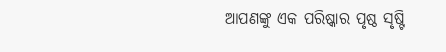ଆପଣଙ୍କୁ ଏକ ପରିଷ୍କାର ପୃଷ୍ଠ ସୃଷ୍ଟି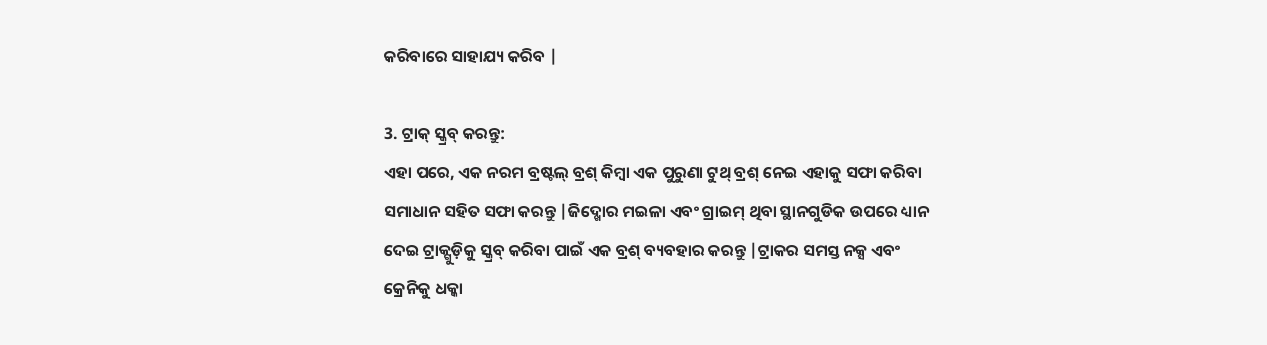କରିବାରେ ସାହାଯ୍ୟ କରିବ |

3. ଟ୍ରାକ୍ ସ୍କ୍ରବ୍ କରନ୍ତୁ:
ଏହା ପରେ, ଏକ ନରମ ବ୍ରଷ୍ଟଲ୍ ବ୍ରଶ୍ କିମ୍ବା ଏକ ପୁରୁଣା ଟୁଥ୍ ବ୍ରଶ୍ ନେଇ ଏହାକୁ ସଫା କରିବା ସମାଧାନ ସହିତ ସଫା କରନ୍ତୁ |ଜିଦ୍ଖୋର ମଇଳା ଏବଂ ଗ୍ରାଇମ୍ ଥିବା ସ୍ଥାନଗୁଡିକ ଉପରେ ଧ୍ୟାନ ଦେଇ ଟ୍ରାକ୍ଗୁଡ଼ିକୁ ସ୍କ୍ରବ୍ କରିବା ପାଇଁ ଏକ ବ୍ରଶ୍ ବ୍ୟବହାର କରନ୍ତୁ |ଟ୍ରାକର ସମସ୍ତ ନକ୍ସ ଏବଂ କ୍ରେନିକୁ ଧକ୍କା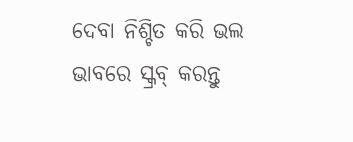ଦେବା ନିଶ୍ଚିତ କରି ଭଲ ଭାବରେ ସ୍କ୍ରବ୍ କରନ୍ତୁ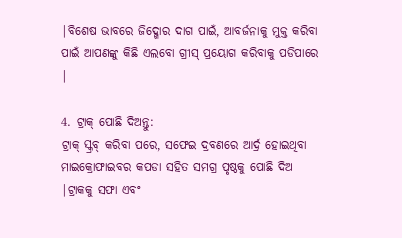|ବିଶେଷ ଭାବରେ ଜିଦ୍ଖୋର ଦାଗ ପାଇଁ, ଆବର୍ଜନାକୁ ମୁକ୍ତ କରିବା ପାଇଁ ଆପଣଙ୍କୁ କିଛି ଏଲବୋ ଗ୍ରୀସ୍ ପ୍ରୟୋଗ କରିବାକୁ ପଡିପାରେ |

4. ଟ୍ରାକ୍ ପୋଛି ଦିଅନ୍ତୁ:
ଟ୍ରାକ୍ ସ୍କ୍ରବ୍ କରିବା ପରେ, ସଫେଇ ଦ୍ରବଣରେ ଆର୍ଦ୍ର ହୋଇଥିବା ମାଇକ୍ରୋଫାଇବର କପଡା ସହିତ ସମଗ୍ର ପୃଷ୍ଠକୁ ପୋଛି ଦିଅ |ଟ୍ରାକକୁ ସଫା ଏବଂ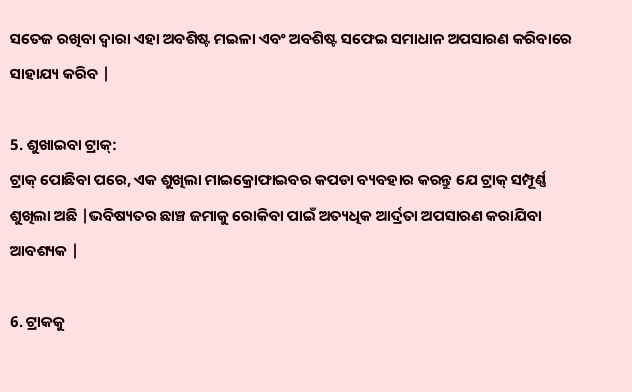ସତେଜ ରଖିବା ଦ୍ୱାରା ଏହା ଅବଶିଷ୍ଟ ମଇଳା ଏବଂ ଅବଶିଷ୍ଟ ସଫେଇ ସମାଧାନ ଅପସାରଣ କରିବାରେ ସାହାଯ୍ୟ କରିବ |

5. ଶୁଖାଇବା ଟ୍ରାକ୍:
ଟ୍ରାକ୍ ପୋଛିବା ପରେ, ଏକ ଶୁଖିଲା ମାଇକ୍ରୋଫାଇବର କପଡା ବ୍ୟବହାର କରନ୍ତୁ ଯେ ଟ୍ରାକ୍ ସମ୍ପୂର୍ଣ୍ଣ ଶୁଖିଲା ଅଛି |ଭବିଷ୍ୟତର ଛାଞ୍ଚ ଜମାକୁ ରୋକିବା ପାଇଁ ଅତ୍ୟଧିକ ଆର୍ଦ୍ରତା ଅପସାରଣ କରାଯିବା ଆବଶ୍ୟକ |

6. ଟ୍ରାକକୁ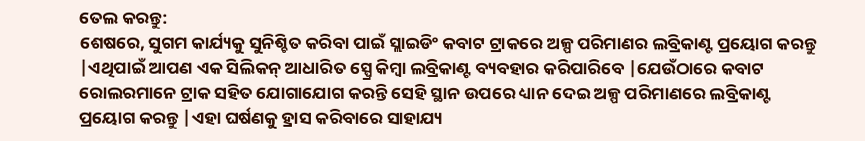ତେଲ କରନ୍ତୁ:
ଶେଷରେ, ସୁଗମ କାର୍ଯ୍ୟକୁ ସୁନିଶ୍ଚିତ କରିବା ପାଇଁ ସ୍ଲାଇଡିଂ କବାଟ ଟ୍ରାକରେ ଅଳ୍ପ ପରିମାଣର ଲବ୍ରିକାଣ୍ଟ ପ୍ରୟୋଗ କରନ୍ତୁ |ଏଥିପାଇଁ ଆପଣ ଏକ ସିଲିକନ୍ ଆଧାରିତ ସ୍ପ୍ରେ କିମ୍ବା ଲବ୍ରିକାଣ୍ଟ ବ୍ୟବହାର କରିପାରିବେ |ଯେଉଁଠାରେ କବାଟ ରୋଲରମାନେ ଟ୍ରାକ ସହିତ ଯୋଗାଯୋଗ କରନ୍ତି ସେହି ସ୍ଥାନ ଉପରେ ଧ୍ୟାନ ଦେଇ ଅଳ୍ପ ପରିମାଣରେ ଲବ୍ରିକାଣ୍ଟ ପ୍ରୟୋଗ କରନ୍ତୁ |ଏହା ଘର୍ଷଣକୁ ହ୍ରାସ କରିବାରେ ସାହାଯ୍ୟ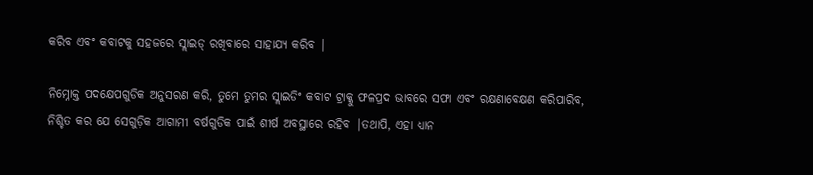କରିବ ଏବଂ କବାଟକୁ ସହଜରେ ସ୍ଲାଇଡ୍ ରଖିବାରେ ସାହାଯ୍ୟ କରିବ |

ନିମ୍ନୋକ୍ତ ପଦକ୍ଷେପଗୁଡିକ ଅନୁସରଣ କରି, ତୁମେ ତୁମର ସ୍ଲାଇଡିଂ କବାଟ ଟ୍ରାକ୍କୁ ଫଳପ୍ରଦ ଭାବରେ ସଫା ଏବଂ ରକ୍ଷଣାବେକ୍ଷଣ କରିପାରିବ, ନିଶ୍ଚିତ କର ଯେ ସେଗୁଡ଼ିକ ଆଗାମୀ ବର୍ଷଗୁଡିକ ପାଇଁ ଶୀର୍ଷ ଅବସ୍ଥାରେ ରହିବ |ତଥାପି, ଏହା ଧ୍ୟାନ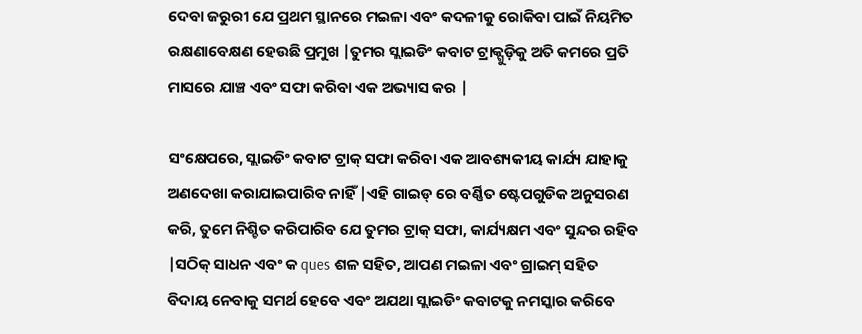ଦେବା ଜରୁରୀ ଯେ ପ୍ରଥମ ସ୍ଥାନରେ ମଇଳା ଏବଂ କଦଳୀକୁ ରୋକିବା ପାଇଁ ନିୟମିତ ରକ୍ଷଣାବେକ୍ଷଣ ହେଉଛି ପ୍ରମୁଖ |ତୁମର ସ୍ଲାଇଡିଂ କବାଟ ଟ୍ରାକ୍ଗୁଡ଼ିକୁ ଅତି କମରେ ପ୍ରତି ମାସରେ ଯାଞ୍ଚ ଏବଂ ସଫା କରିବା ଏକ ଅଭ୍ୟାସ କର |

ସଂକ୍ଷେପରେ, ସ୍ଲାଇଡିଂ କବାଟ ଟ୍ରାକ୍ ସଫା କରିବା ଏକ ଆବଶ୍ୟକୀୟ କାର୍ଯ୍ୟ ଯାହାକୁ ଅଣଦେଖା କରାଯାଇପାରିବ ନାହିଁ |ଏହି ଗାଇଡ୍ ରେ ବର୍ଣ୍ଣିତ ଷ୍ଟେପଗୁଡିକ ଅନୁସରଣ କରି, ତୁମେ ନିଶ୍ଚିତ କରିପାରିବ ଯେ ତୁମର ଟ୍ରାକ୍ ସଫା, କାର୍ଯ୍ୟକ୍ଷମ ଏବଂ ସୁନ୍ଦର ରହିବ |ସଠିକ୍ ସାଧନ ଏବଂ କ ques ଶଳ ସହିତ, ଆପଣ ମଇଳା ଏବଂ ଗ୍ରାଇମ୍ ସହିତ ବିଦାୟ ନେବାକୁ ସମର୍ଥ ହେବେ ଏବଂ ଅଯଥା ସ୍ଲାଇଡିଂ କବାଟକୁ ନମସ୍କାର କରିବେ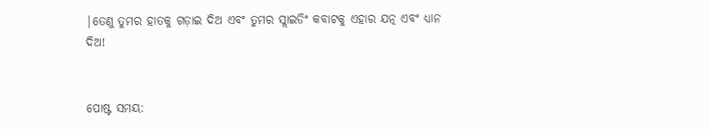|ତେଣୁ ତୁମର ହାତକୁ ଗଡ଼ାଇ ଦିଅ ଏବଂ ତୁମର ସ୍ଲାଇଡିଂ କବାଟକୁ ଏହାର ଯତ୍ନ ଏବଂ ଧ୍ୟାନ ଦିଅ!


ପୋଷ୍ଟ ସମୟ: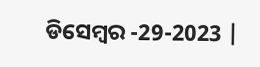ଡିସେମ୍ବର -29-2023 |